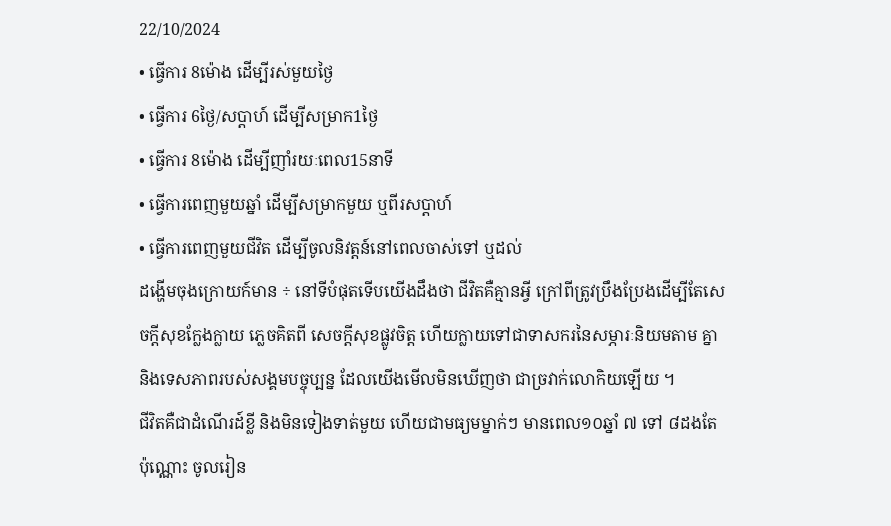22/10/2024
• ធ្វើការ 8ម៉ោង ដើម្បីរស់មួយថ្ងៃ
• ធ្វើការ 6ថ្ងៃ/សប្តាហ៍ ដើម្បីសម្រាក1ថ្ងៃ
• ធ្វើការ 8ម៉ោង ដើម្បីញាំរយៈពេល15នាទី
• ធ្វើការពេញមួយឆ្នាំ ដើម្បីសម្រាកមួយ ឬពីរសប្តាហ៍
• ធ្វើការពេញមួយជីវិត ដើម្បីចូលនិវត្តន៍នៅពេលចាស់ទៅ ឬដល់
ដង្ហើមចុងក្រោយក៍មាន ÷ នៅទីបំផុតទើបយើងដឹងថា ជីវិតគឺគ្មានអ្វី ក្រៅពីត្រូវប្រឹងប្រែងដើម្បីតែសេចក្តីសុខក្លែងក្លាយ ភ្លេចគិតពី សេចក្តីសុខផ្លូវចិត្ត ហើយក្លាយទៅជាទាសករនៃសម្ភារៈនិយមតាម គ្នា និងទេសភាពរបស់សង្គមបច្ចុប្បន្ន ដែលយើងមើលមិនឃើញថា ជាច្រវាក់លោកិយឡើយ ។
ជីវិតគឺជាដំណើរដ៍ខ្លី និងមិនទៀងទាត់មួយ ហើយជាមធ្យមម្នាក់ៗ មានពេល១០ឆ្នាំ ៧ ទៅ ៨ដងតែប៉ុណ្ណោះ ចូលរៀន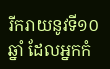រីករាយនូវទី១០ឆ្នាំ ដែលអ្នកកំ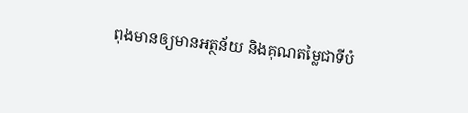ពុងមានឲ្យមានអត្ថន័យ និងគុណតម្លៃជាទីបំ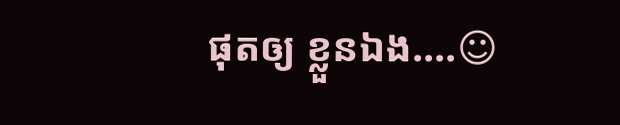ផុតឲ្យ ខ្លួនឯង....☺